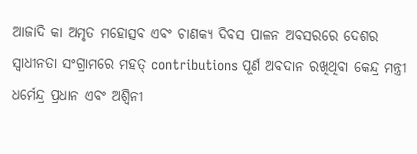ଆଜାଦି କା ଅମୃତ ମହୋତ୍ସବ ଏବଂ ଚାଣକ୍ୟ ଦିବସ ପାଳନ ଅବସରରେ ଦେଶର ସ୍ୱାଧୀନତା ସଂଗ୍ରାମରେ ମହତ୍ contributions ପୂର୍ଣ ଅବଦାନ ରଖିଥିବା କେନ୍ଦ୍ର ମନ୍ତ୍ରୀ ଧର୍ମେନ୍ଦ୍ର ପ୍ରଧାନ ଏବଂ ଅଶ୍ୱିନୀ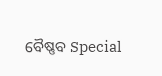ବୈଷ୍ଣବ Special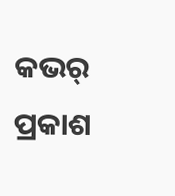କଭର୍ ପ୍ରକାଶ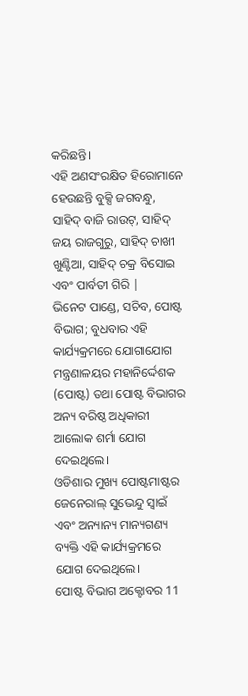କରିଛନ୍ତି।
ଏହି ଅଣସଂରକ୍ଷିତ ହିରୋମାନେ ହେଉଛନ୍ତି ବୁକ୍ସି ଜଗବନ୍ଧୁ, ସାହିଦ୍ ବାଜି ରାଉଟ୍, ସାହିଦ୍ ଜୟ ରାଜଗୁରୁ, ସାହିଦ୍ ଚାଖୀ ଖୁଣ୍ଟିଆ, ସାହିଦ୍ ଚକ୍ର ବିସୋଇ ଏବଂ ପାର୍ବତୀ ଗିରି |
ଭିନେଟ ପାଣ୍ଡେ, ସଚିବ, ପୋଷ୍ଟ ବିଭାଗ; ବୁଧବାର ଏହି କାର୍ଯ୍ୟକ୍ରମରେ ଯୋଗାଯୋଗ ମନ୍ତ୍ରଣାଳୟର ମହାନିର୍ଦ୍ଦେଶକ (ପୋଷ୍ଟ) ତଥା ପୋଷ୍ଟ ବିଭାଗର ଅନ୍ୟ ବରିଷ୍ଠ ଅଧିକାରୀ ଆଲୋକ ଶର୍ମା ଯୋଗ ଦେଇଥିଲେ।
ଓଡିଶାର ମୁଖ୍ୟ ପୋଷ୍ଟମାଷ୍ଟର ଜେନେରାଲ୍ ସୁଭେନ୍ଦୁ ସ୍ୱାଇଁ ଏବଂ ଅନ୍ୟାନ୍ୟ ମାନ୍ୟଗଣ୍ୟ ବ୍ୟକ୍ତି ଏହି କାର୍ଯ୍ୟକ୍ରମରେ ଯୋଗ ଦେଇଥିଲେ।
ପୋଷ୍ଟ ବିଭାଗ ଅକ୍ଟୋବର 11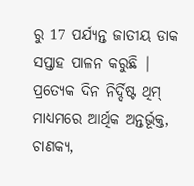ରୁ 17 ପର୍ଯ୍ୟନ୍ତ ଜାତୀୟ ଡାକ ସପ୍ତାହ ପାଳନ କରୁଛି | ପ୍ରତ୍ୟେକ ଦିନ ନିର୍ଦ୍ଦିଷ୍ଟ ଥିମ୍ ମାଧ୍ୟମରେ ଆର୍ଥିକ ଅନ୍ତର୍ଭୂକ୍ତ, ଚାଣକ୍ୟ,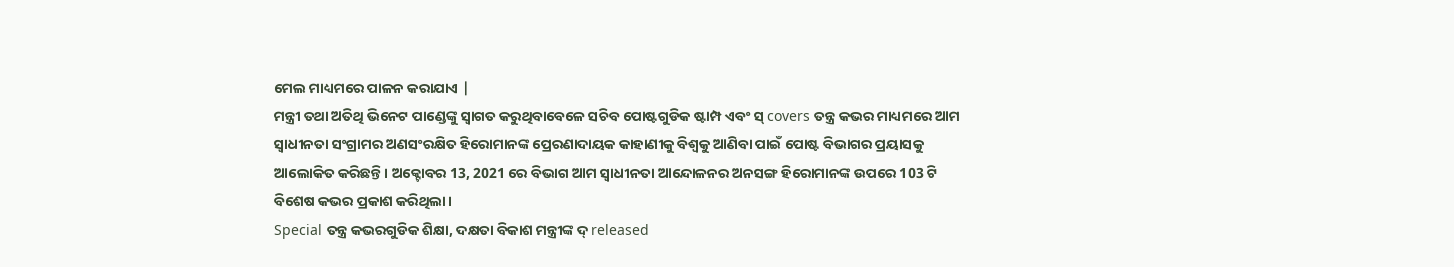ମେଲ ମାଧ୍ୟମରେ ପାଳନ କରାଯାଏ |
ମନ୍ତ୍ରୀ ତଥା ଅତିଥି ଭିନେଟ ପାଣ୍ଡେଙ୍କୁ ସ୍ୱାଗତ କରୁଥିବାବେଳେ ସଚିବ ପୋଷ୍ଟଗୁଡିକ ଷ୍ଟାମ୍ପ ଏବଂ ସ୍ covers ତନ୍ତ୍ର କଭର ମାଧ୍ୟମରେ ଆମ ସ୍ୱାଧୀନତା ସଂଗ୍ରାମର ଅଣସଂରକ୍ଷିତ ହିରୋମାନଙ୍କ ପ୍ରେରଣାଦାୟକ କାହାଣୀକୁ ବିଶ୍ୱକୁ ଆଣିବା ପାଇଁ ପୋଷ୍ଟ ବିଭାଗର ପ୍ରୟାସକୁ ଆଲୋକିତ କରିଛନ୍ତି। ଅକ୍ଟୋବର 13, 2021 ରେ ବିଭାଗ ଆମ ସ୍ୱାଧୀନତା ଆନ୍ଦୋଳନର ଅନସଙ୍ଗ ହିରୋମାନଙ୍କ ଉପରେ 103 ଟି ବିଶେଷ କଭର ପ୍ରକାଶ କରିଥିଲା।
Special ତନ୍ତ୍ର କଭରଗୁଡିକ ଶିକ୍ଷା, ଦକ୍ଷତା ବିକାଶ ମନ୍ତ୍ରୀଙ୍କ ଦ୍ released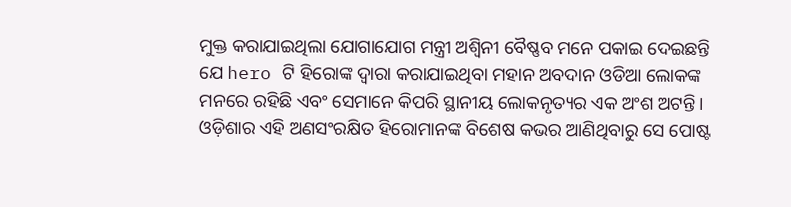ମୁକ୍ତ କରାଯାଇଥିଲା ଯୋଗାଯୋଗ ମନ୍ତ୍ରୀ ଅଶ୍ୱିନୀ ବୈଷ୍ଣବ ମନେ ପକାଇ ଦେଇଛନ୍ତି ଯେ hero ଟି ହିରୋଙ୍କ ଦ୍ୱାରା କରାଯାଇଥିବା ମହାନ ଅବଦାନ ଓଡିଆ ଲୋକଙ୍କ ମନରେ ରହିଛି ଏବଂ ସେମାନେ କିପରି ସ୍ଥାନୀୟ ଲୋକନୃତ୍ୟର ଏକ ଅଂଶ ଅଟନ୍ତି। ଓଡ଼ିଶାର ଏହି ଅଣସଂରକ୍ଷିତ ହିରୋମାନଙ୍କ ବିଶେଷ କଭର ଆଣିଥିବାରୁ ସେ ପୋଷ୍ଟ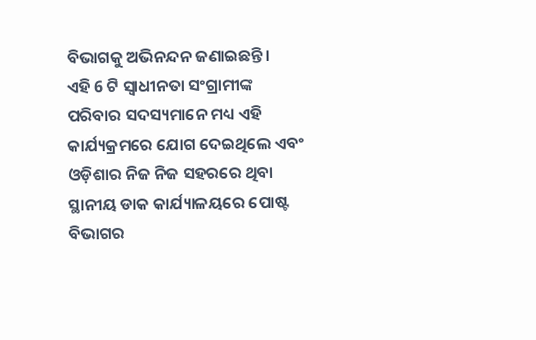ବିଭାଗକୁ ଅଭିନନ୍ଦନ ଜଣାଇଛନ୍ତି।
ଏହି 6 ଟି ସ୍ୱାଧୀନତା ସଂଗ୍ରାମୀଙ୍କ ପରିବାର ସଦସ୍ୟମାନେ ମଧ୍ୟ ଏହି କାର୍ଯ୍ୟକ୍ରମରେ ଯୋଗ ଦେଇଥିଲେ ଏବଂ ଓଡ଼ିଶାର ନିଜ ନିଜ ସହରରେ ଥିବା ସ୍ଥାନୀୟ ଡାକ କାର୍ଯ୍ୟାଳୟରେ ପୋଷ୍ଟ ବିଭାଗର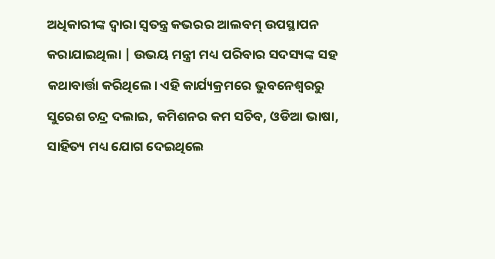ଅଧିକାରୀଙ୍କ ଦ୍ୱାରା ସ୍ୱତନ୍ତ୍ର କଭରର ଆଲବମ୍ ଉପସ୍ଥାପନ କରାଯାଇଥିଲା | ଉଭୟ ମନ୍ତ୍ରୀ ମଧ୍ୟ ପରିବାର ସଦସ୍ୟଙ୍କ ସହ କଥାବାର୍ତ୍ତା କରିଥିଲେ। ଏହି କାର୍ଯ୍ୟକ୍ରମରେ ଭୁବନେଶ୍ୱରରୁ ସୁରେଶ ଚନ୍ଦ୍ର ଦଲାଇ, କମିଶନର କମ ସଚିବ, ଓଡିଆ ଭାଷା, ସାହିତ୍ୟ ମଧ୍ୟ ଯୋଗ ଦେଇଥିଲେ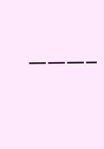———–